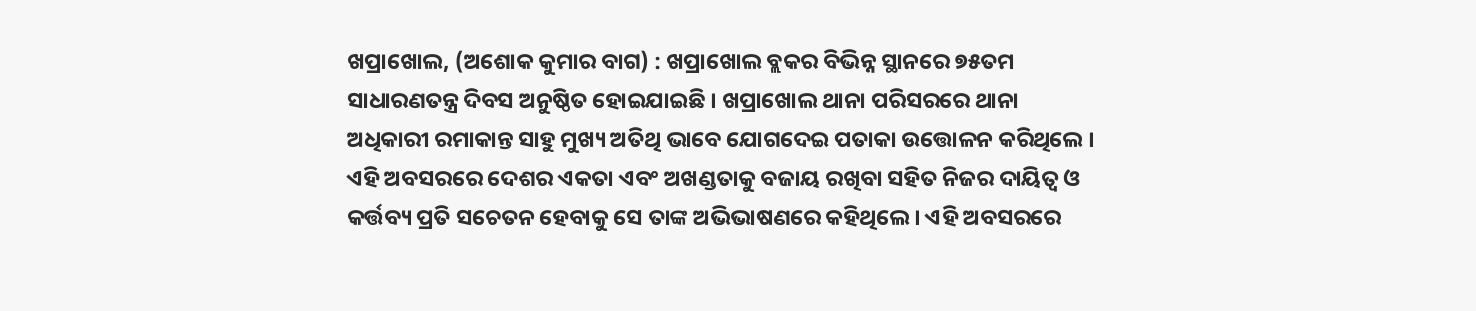ଖପ୍ରାଖୋଲ, (ଅଶୋକ କୁମାର ବାଗ) : ଖପ୍ରାଖୋଲ ବ୍ଲକର ବିଭିନ୍ନ ସ୍ଥାନରେ ୭୫ତମ ସାଧାରଣତନ୍ତ୍ର ଦିବସ ଅନୁଷ୍ଠିତ ହୋଇଯାଇଛି । ଖପ୍ରାଖୋଲ ଥାନା ପରିସରରେ ଥାନା ଅଧିକାରୀ ରମାକାନ୍ତ ସାହୁ ମୁଖ୍ୟ ଅତିଥି ଭାବେ ଯୋଗଦେଇ ପତାକା ଉତ୍ତୋଳନ କରିଥିଲେ । ଏହି ଅବସରରେ ଦେଶର ଏକତା ଏବଂ ଅଖଣ୍ଡତାକୁ ବଜାୟ ରଖିବା ସହିତ ନିଜର ଦାୟିତ୍ୱ ଓ କର୍ତ୍ତବ୍ୟ ପ୍ରତି ସଚେତନ ହେବାକୁ ସେ ତାଙ୍କ ଅଭିଭାଷଣରେ କହିଥିଲେ । ଏହି ଅବସରରେ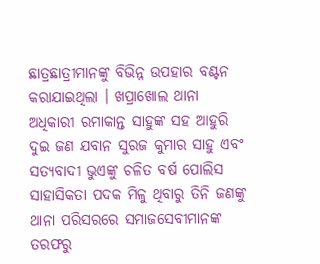ଛାତ୍ରଛାତ୍ରୀମାନଙ୍କୁ ବିଭିନ୍ନ ଉପହାର ବଣ୍ଟନ କରାଯାଇଥିଲା । ଖପ୍ରାଖୋଲ ଥାନା ଅଧିକାରୀ ରମାକାନ୍ତ ସାହୁଙ୍କ ସହ ଆହୁରି ଦୁଇ ଜଣ ଯବାନ ସୁରଜ କୁମାର ସାହୁ ଏବଂ ସତ୍ୟବାଦୀ ଭୁଏଙ୍କୁ ଚଳିତ ବର୍ଷ ପୋଲିସ ସାହାସିକତା ପଦକ ମିଳୁ ଥିବାରୁ ତିନି ଜଣଙ୍କୁ ଥାନା ପରିସରରେ ସମାଜସେବୀମାନଙ୍କ ତରଫରୁ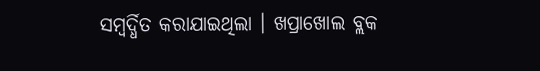ସମ୍ବର୍ଦ୍ଧିତ କରାଯାଇଥିଲା । ଖପ୍ରାଖୋଲ ବ୍ଲକ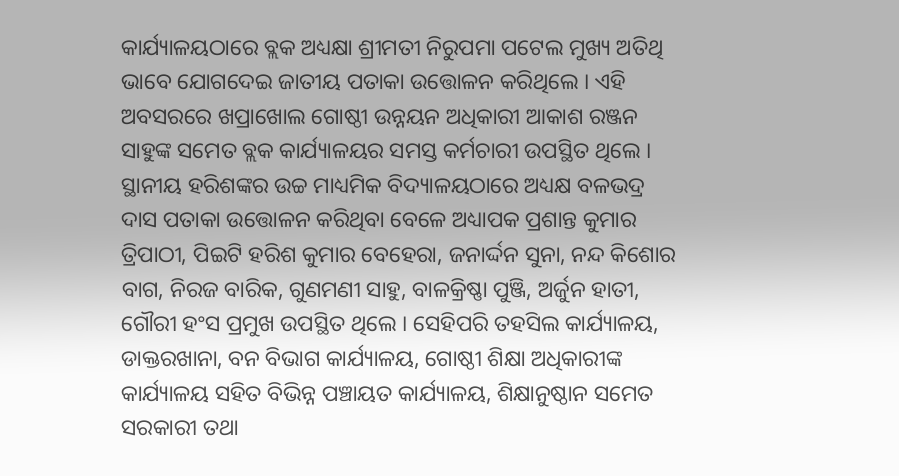କାର୍ଯ୍ୟାଳୟଠାରେ ବ୍ଲକ ଅଧ୍ୟକ୍ଷା ଶ୍ରୀମତୀ ନିରୁପମା ପଟେଲ ମୁଖ୍ୟ ଅତିଥି ଭାବେ ଯୋଗଦେଇ ଜାତୀୟ ପତାକା ଉତ୍ତୋଳନ କରିଥିଲେ । ଏହି ଅବସରରେ ଖପ୍ରାଖୋଲ ଗୋଷ୍ଠୀ ଉନ୍ନୟନ ଅଧିକାରୀ ଆକାଶ ରଞ୍ଜନ ସାହୁଙ୍କ ସମେତ ବ୍ଲକ କାର୍ଯ୍ୟାଳୟର ସମସ୍ତ କର୍ମଚାରୀ ଉପସ୍ଥିତ ଥିଲେ । ସ୍ଥାନୀୟ ହରିଶଙ୍କର ଉଚ୍ଚ ମାଧ୍ୟମିକ ବିଦ୍ୟାଳୟଠାରେ ଅଧ୍ୟକ୍ଷ ବଳଭଦ୍ର ଦାସ ପତାକା ଉତ୍ତୋଳନ କରିଥିବା ବେଳେ ଅଧ୍ୟାପକ ପ୍ରଶାନ୍ତ କୁମାର ତ୍ରିପାଠୀ, ପିଇଟି ହରିଶ କୁମାର ବେହେରା, ଜନାର୍ଦ୍ଦନ ସୁନା, ନନ୍ଦ କିଶୋର ବାଗ, ନିରଜ ବାରିକ, ଗୁଣମଣୀ ସାହୁ, ବାଳକ୍ରିଷ୍ଣା ପୁଞ୍ଜି, ଅର୍ଜୁନ ହାତୀ, ଗୌରୀ ହଂସ ପ୍ରମୁଖ ଉପସ୍ଥିତ ଥିଲେ । ସେହିପରି ତହସିଲ କାର୍ଯ୍ୟାଳୟ, ଡାକ୍ତରଖାନା, ବନ ବିଭାଗ କାର୍ଯ୍ୟାଳୟ, ଗୋଷ୍ଠୀ ଶିକ୍ଷା ଅଧିକାରୀଙ୍କ କାର୍ଯ୍ୟାଳୟ ସହିତ ବିଭିନ୍ନ ପଞ୍ଚାୟତ କାର୍ଯ୍ୟାଳୟ, ଶିକ୍ଷାନୁଷ୍ଠାନ ସମେତ ସରକାରୀ ତଥା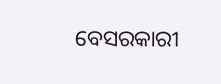ବେସରକାରୀ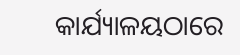କାର୍ଯ୍ୟାଳୟଠାରେ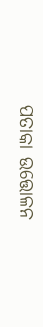ପତାକା ଉତ୍ତୋଳନ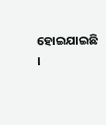ହୋଇଯାଇଛି ।